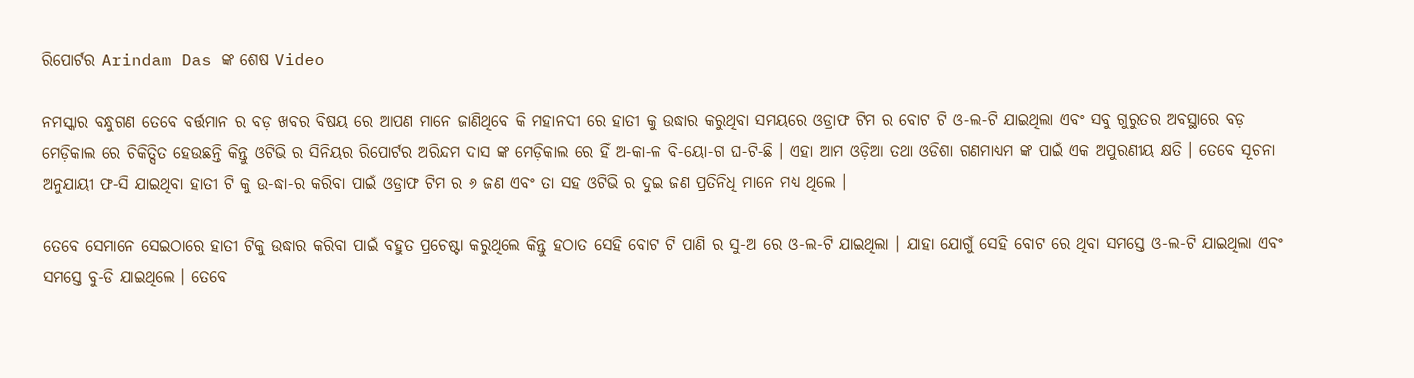ରିପୋର୍ଟର Arindam Das ଙ୍କ ଶେଷ Video

ନମସ୍କାର ବନ୍ଧୁଗଣ ତେବେ ବର୍ତ୍ତମାନ ର ବଡ଼ ଖବର ବିଷୟ ରେ ଆପଣ ମାନେ ଜାଣିଥିବେ କି ମହାନଦୀ ରେ ହାତୀ କୁ ଉଦ୍ଧାର କରୁଥିବା ସମୟରେ ଓଡ୍ରାଫ ଟିମ ର ବୋଟ ଟି ଓ-ଲ-ଟି ଯାଇଥିଲା ଏବଂ ସବୁ ଗୁରୁତର ଅବସ୍ଥାରେ ବଡ଼ ମେଡ଼ିକାଲ ରେ ଚିକିତ୍ସିତ ହେଉଛନ୍ତି କିନ୍ତୁ ଓଟିଭି ର ସିନିୟର ରିପୋର୍ଟର ଅରିନ୍ଦମ ଦାସ ଙ୍କ ମେଡ଼ିକାଲ ରେ ହିଁ ଅ-କା-ଳ ବି-ୟୋ-ଗ ଘ-ଟି-ଛି । ଏହା ଆମ ଓଡ଼ିଆ ତଥା ଓଡିଶା ଗଣମାଧ୍ୟମ ଙ୍କ ପାଇଁ ଏକ ଅପୁରଣୀୟ କ୍ଷତି । ତେବେ ସୂଚନା ଅନୁଯାୟୀ ଫ-ସି ଯାଇଥିବା ହାତୀ ଟି କୁ ଉ-ଦ୍ଧା-ର କରିବା ପାଇଁ ଓଡ୍ରାଫ ଟିମ ର ୬ ଜଣ ଏବଂ ତା ସହ ଓଟିଭି ର ଦୁଇ ଜଣ ପ୍ରତିନିଧି ମାନେ ମଧ୍ୟ ଥିଲେ ।

ତେବେ ସେମାନେ ସେଇଠାରେ ହାତୀ ଟିକୁ ଉଦ୍ଧାର କରିବା ପାଇଁ ବହୁତ ପ୍ରଚେଷ୍ଟା କରୁଥିଲେ କିନ୍ତୁ ହଠାତ ସେହି ବୋଟ ଟି ପାଣି ର ସୁ-ଅ ରେ ଓ-ଲ-ଟି ଯାଇଥିଲା । ଯାହା ଯୋଗୁଁ ସେହି ବୋଟ ରେ ଥିବା ସମସ୍ତେ ଓ-ଲ-ଟି ଯାଇଥିଲା ଏବଂ ସମସ୍ତେ ବୁ-ଡି ଯାଇଥିଲେ । ତେବେ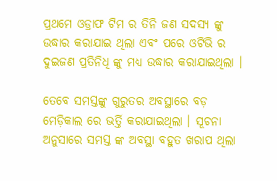ପ୍ରଥମେ ଓଡ୍ରାଫ ଟିମ ର ତିନି ଜଣ ସଦସ୍ୟ ଙ୍କୁ ଉଦ୍ଧାର କରାଯାଇ ଥିଲା ଏବଂ ପରେ ଓଟିଭି ର ଦୁଇଜଣ ପ୍ରତିନିଧି ଙ୍କୁ ମଧ୍ୟ ଉଦ୍ଧାର କରାଯାଇଥିଲା ।

ତେବେ ସମସ୍ତଙ୍କୁ ଗୁରୁତର ଅବସ୍ଥାରେ ବଡ଼ ମେଡ଼ିକାଲ ରେ ଭର୍ତ୍ତି କରାଯାଇଥିଲା । ସୂଚନା ଅନୁସାରେ ସମସ୍ତ ଙ୍କ ଅବସ୍ଥା ବହୁତ ଖରାପ ଥିଲା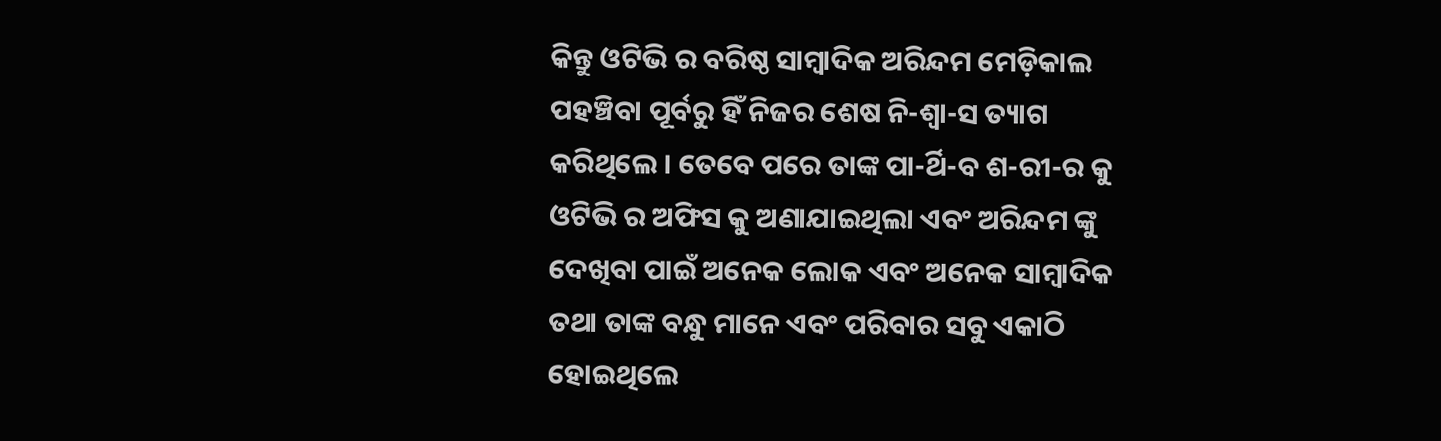କିନ୍ତୁ ଓଟିଭି ର ବରିଷ୍ଠ ସାମ୍ବାଦିକ ଅରିନ୍ଦମ ମେଡ଼ିକାଲ ପହଞ୍ଚିବା ପୂର୍ବରୁ ହିଁ ନିଜର ଶେଷ ନି-ଶ୍ୱା-ସ ତ୍ୟାଗ କରିଥିଲେ । ତେବେ ପରେ ତାଙ୍କ ପା-ର୍ଥି-ବ ଶ-ରୀ-ର କୁ ଓଟିଭି ର ଅଫିସ କୁ ଅଣାଯାଇଥିଲା ଏବଂ ଅରିନ୍ଦମ ଙ୍କୁ ଦେଖିବା ପାଇଁ ଅନେକ ଲୋକ ଏବଂ ଅନେକ ସାମ୍ବାଦିକ ତଥା ତାଙ୍କ ବନ୍ଧୁ ମାନେ ଏବଂ ପରିବାର ସବୁ ଏକାଠି ହୋଇଥିଲେ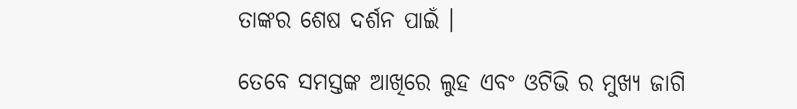ତାଙ୍କର ଶେଷ ଦର୍ଶନ ପାଇଁ ।

ତେବେ ସମସ୍ତଙ୍କ ଆଖିରେ ଲୁହ ଏବଂ ଓଟିଭି ର ମୁଖ୍ୟ ଜାଗି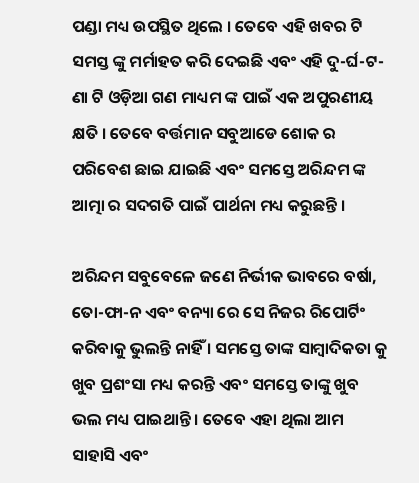ପଣ୍ଡା ମଧ୍ୟ ଉପସ୍ଥିତ ଥିଲେ । ତେବେ ଏହି ଖବର ଟି ସମସ୍ତ ଙ୍କୁ ମର୍ମାହତ କରି ଦେଇଛି ଏବଂ ଏହି ଦୁ-ର୍ଘ-ଟ-ଣା ଟି ଓଡ଼ିଆ ଗଣ ମାଧ୍ୟମ ଙ୍କ ପାଇଁ ଏକ ଅପୁରଣୀୟ କ୍ଷତି । ତେବେ ବର୍ତ୍ତମାନ ସବୁଆଡେ ଶୋକ ର ପରିବେଶ ଛାଇ ଯାଇଛି ଏବଂ ସମସ୍ତେ ଅରିନ୍ଦମ ଙ୍କ ଆତ୍ମା ର ସଦଗତି ପାଇଁ ପାର୍ଥନା ମଧ୍ୟ କରୁଛନ୍ତି ।

ଅରିନ୍ଦମ ସବୁବେଳେ ଜଣେ ନିର୍ଭୀକ ଭାବରେ ବର୍ଷା, ତୋ-ଫା-ନ ଏବଂ ବନ୍ୟା ରେ ସେ ନିଜର ରିପୋର୍ଟିଂ କରିବାକୁ ଭୁଲନ୍ତି ନାହିଁ । ସମସ୍ତେ ତାଙ୍କ ସାମ୍ବାଦିକତା କୁ ଖୁବ ପ୍ରଶଂସା ମଧ୍ୟ କରନ୍ତି ଏବଂ ସମସ୍ତେ ତାଙ୍କୁ ଖୁବ ଭଲ ମଧ୍ୟ ପାଇଥାନ୍ତି । ତେବେ ଏହା ଥିଲା ଆମ ସାହାସି ଏବଂ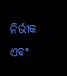ନିର୍ଭୀକ ଏବଂ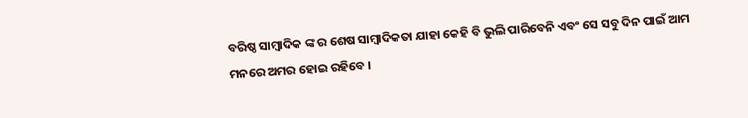ବରିଷ୍ଠ ସାମ୍ବାଦିକ ଙ୍କ ର ଶେଷ ସାମ୍ବାଦିକତା ଯାହା କେହି ବି ଭୁଲି ପାରିବେନି ଏବଂ ସେ ସବୁ ଦିନ ପାଇଁ ଆମ ମନରେ ଅମର ହୋଇ ରହିବେ ।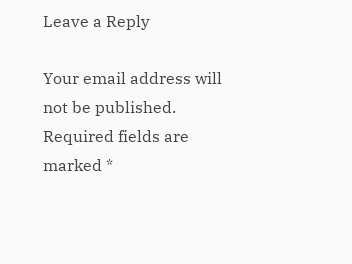Leave a Reply

Your email address will not be published. Required fields are marked *